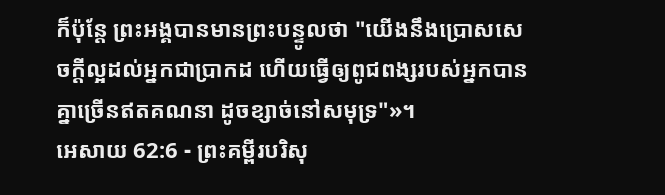ក៏ប៉ុន្ដែ ព្រះអង្គបានមានព្រះបន្ទូលថា "យើងនឹងប្រោសសេចក្ដីល្អដល់អ្នកជាប្រាកដ ហើយធ្វើឲ្យពូជពង្សរបស់អ្នកបានគ្នាច្រើនឥតគណនា ដូចខ្សាច់នៅសមុទ្រ"»។
អេសាយ 62:6 - ព្រះគម្ពីរបរិសុ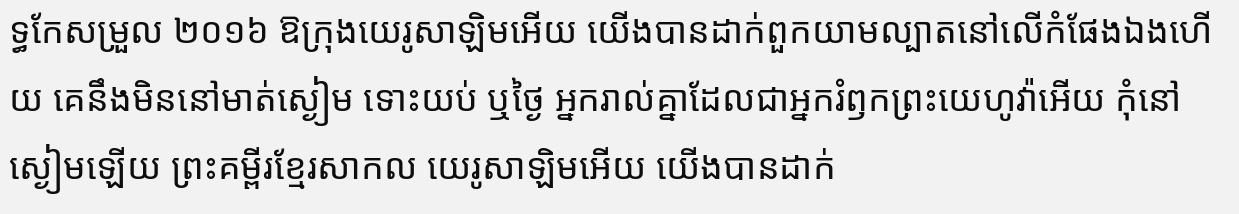ទ្ធកែសម្រួល ២០១៦ ឱក្រុងយេរូសាឡិមអើយ យើងបានដាក់ពួកយាមល្បាតនៅលើកំផែងឯងហើយ គេនឹងមិននៅមាត់ស្ងៀម ទោះយប់ ឬថ្ងៃ អ្នករាល់គ្នាដែលជាអ្នករំឭកព្រះយេហូវ៉ាអើយ កុំនៅស្ងៀមឡើយ ព្រះគម្ពីរខ្មែរសាកល យេរូសាឡិមអើយ យើងបានដាក់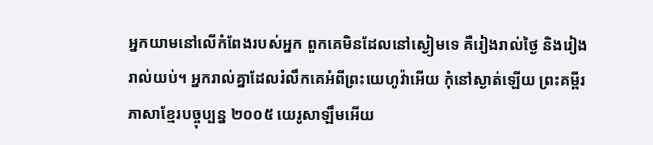អ្នកយាមនៅលើកំពែងរបស់អ្នក ពួកគេមិនដែលនៅស្ងៀមទេ គឺរៀងរាល់ថ្ងៃ និងរៀងរាល់យប់។ អ្នករាល់គ្នាដែលរំលឹកគេអំពីព្រះយេហូវ៉ាអើយ កុំនៅស្ងាត់ឡើយ ព្រះគម្ពីរភាសាខ្មែរបច្ចុប្បន្ន ២០០៥ យេរូសាឡឹមអើយ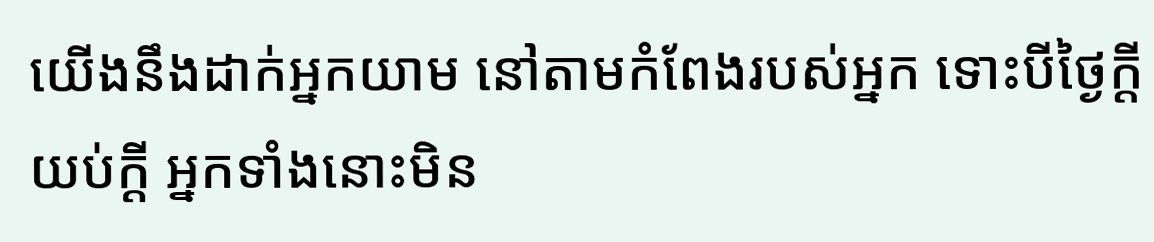យើងនឹងដាក់អ្នកយាម នៅតាមកំពែងរបស់អ្នក ទោះបីថ្ងៃក្ដីយប់ក្ដី អ្នកទាំងនោះមិន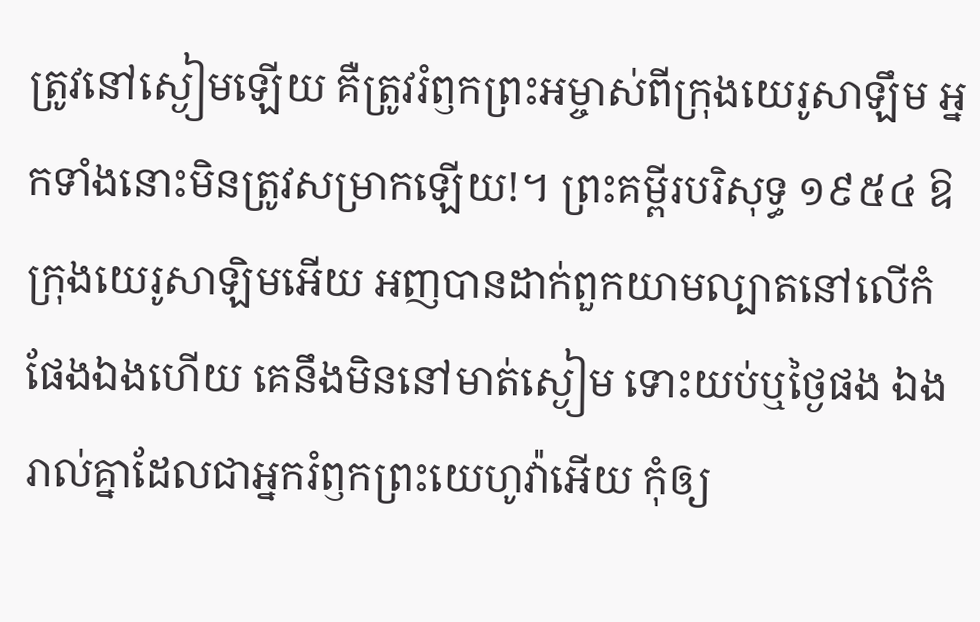ត្រូវនៅស្ងៀមឡើយ គឺត្រូវរំឭកព្រះអម្ចាស់ពីក្រុងយេរូសាឡឹម អ្នកទាំងនោះមិនត្រូវសម្រាកឡើយ!។ ព្រះគម្ពីរបរិសុទ្ធ ១៩៥៤ ឱក្រុងយេរូសាឡិមអើយ អញបានដាក់ពួកយាមល្បាតនៅលើកំផែងឯងហើយ គេនឹងមិននៅមាត់ស្ងៀម ទោះយប់ឬថ្ងៃផង ឯងរាល់គ្នាដែលជាអ្នករំឭកព្រះយេហូវ៉ាអើយ កុំឲ្យ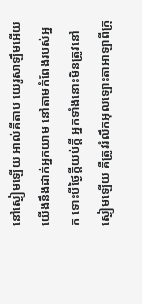នៅស្ងៀមឡើយ អាល់គីតាប យេរូសាឡឹមអើយ យើងនឹងដាក់អ្នកយាម នៅតាមកំពែងរបស់អ្នក ទោះបីថ្ងៃក្ដីយប់ក្ដី អ្នកទាំងនោះមិនត្រូវនៅស្ងៀមឡើយ គឺត្រូវរំលឹកអុលឡោះតាអាឡាពីក្រុ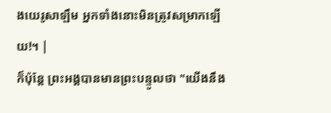ងយេរូសាឡឹម អ្នកទាំងនោះមិនត្រូវសម្រាកឡើយ!។ |
ក៏ប៉ុន្ដែ ព្រះអង្គបានមានព្រះបន្ទូលថា "យើងនឹង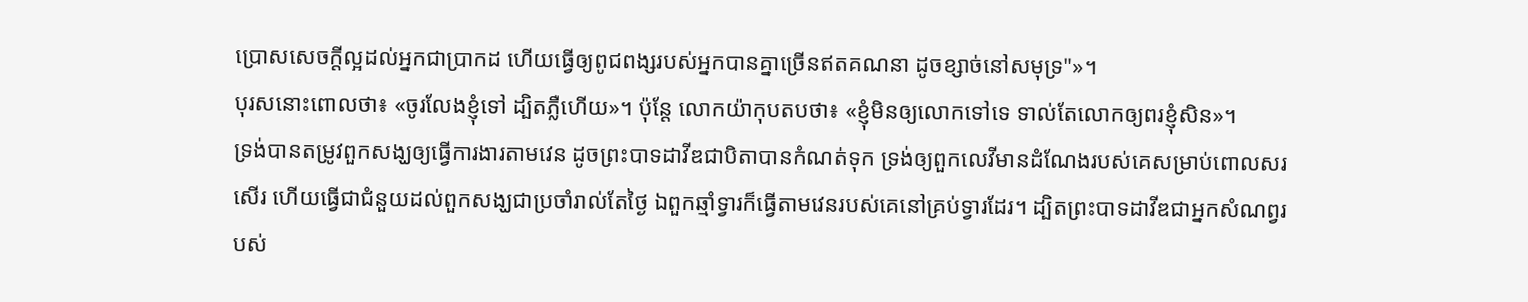ប្រោសសេចក្ដីល្អដល់អ្នកជាប្រាកដ ហើយធ្វើឲ្យពូជពង្សរបស់អ្នកបានគ្នាច្រើនឥតគណនា ដូចខ្សាច់នៅសមុទ្រ"»។
បុរសនោះពោលថា៖ «ចូរលែងខ្ញុំទៅ ដ្បិតភ្លឺហើយ»។ ប៉ុន្ដែ លោកយ៉ាកុបតបថា៖ «ខ្ញុំមិនឲ្យលោកទៅទេ ទាល់តែលោកឲ្យពរខ្ញុំសិន»។
ទ្រង់បានតម្រូវពួកសង្ឃឲ្យធ្វើការងារតាមវេន ដូចព្រះបាទដាវីឌជាបិតាបានកំណត់ទុក ទ្រង់ឲ្យពួកលេវីមានដំណែងរបស់គេសម្រាប់ពោលសរសើរ ហើយធ្វើជាជំនួយដល់ពួកសង្ឃជាប្រចាំរាល់តែថ្ងៃ ឯពួកឆ្មាំទ្វារក៏ធ្វើតាមវេនរបស់គេនៅគ្រប់ទ្វារដែរ។ ដ្បិតព្រះបាទដាវីឌជាអ្នកសំណព្វរបស់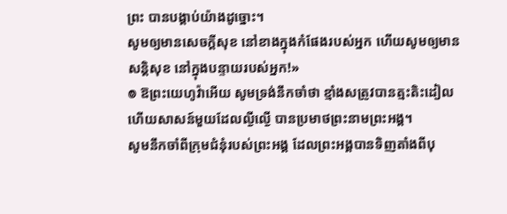ព្រះ បានបង្គាប់យ៉ាងដូច្នោះ។
សូមឲ្យមានសេចក្ដីសុខ នៅខាងក្នុងកំផែងរបស់អ្នក ហើយសូមឲ្យមានសន្ដិសុខ នៅក្នុងបន្ទាយរបស់អ្នក!»
៙ ឱព្រះយេហូវ៉ាអើយ សូមទ្រង់នឹកចាំថា ខ្មាំងសត្រូវបានត្មះតិះដៀល ហើយសាសន៍មួយដែលល្ងីល្ងើ បានប្រមាថព្រះនាមព្រះអង្គ។
សូមនឹកចាំពីក្រុមជំនុំរបស់ព្រះអង្គ ដែលព្រះអង្គបានទិញតាំងពីបុ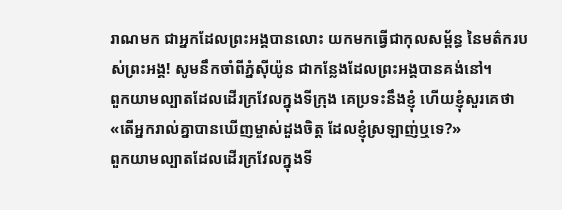រាណមក ជាអ្នកដែលព្រះអង្គបានលោះ យកមកធ្វើជាកុលសម្ព័ន្ធ នៃមត៌ករបស់ព្រះអង្គ! សូមនឹកចាំពីភ្នំស៊ីយ៉ូន ជាកន្លែងដែលព្រះអង្គបានគង់នៅ។
ពួកយាមល្បាតដែលដើរក្រវែលក្នុងទីក្រុង គេប្រទះនឹងខ្ញុំ ហើយខ្ញុំសួរគេថា «តើអ្នករាល់គ្នាបានឃើញម្ចាស់ដួងចិត្ត ដែលខ្ញុំស្រឡាញ់ឬទេ?»
ពួកយាមល្បាតដែលដើរក្រវែលក្នុងទី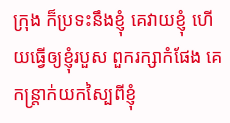ក្រុង ក៏ប្រទះនឹងខ្ញុំ គេវាយខ្ញុំ ហើយធ្វើឲ្យខ្ញុំរបួស ពួករក្សាកំផែង គេកន្ត្រាក់យកស្បៃពីខ្ញុំ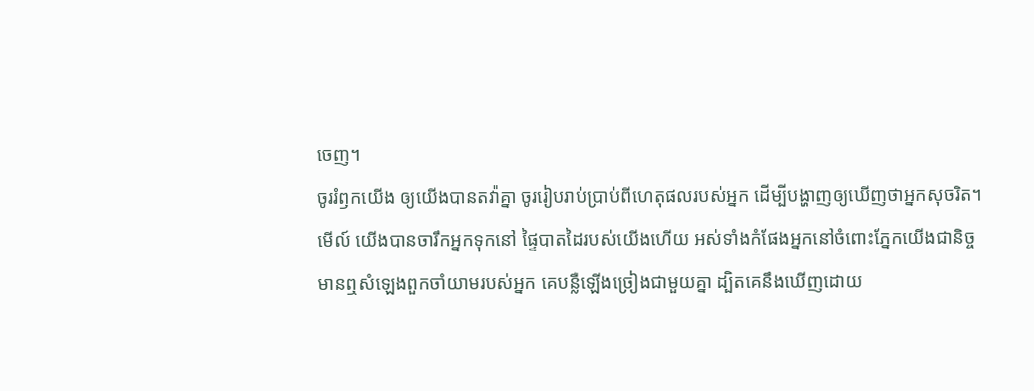ចេញ។
ចូររំឭកយើង ឲ្យយើងបានតវ៉ាគ្នា ចូររៀបរាប់ប្រាប់ពីហេតុផលរបស់អ្នក ដើម្បីបង្ហាញឲ្យឃើញថាអ្នកសុចរិត។
មើល៍ យើងបានចារឹកអ្នកទុកនៅ ផ្ទៃបាតដៃរបស់យើងហើយ អស់ទាំងកំផែងអ្នកនៅចំពោះភ្នែកយើងជានិច្ច
មានឮសំឡេងពួកចាំយាមរបស់អ្នក គេបន្លឺឡើងច្រៀងជាមួយគ្នា ដ្បិតគេនឹងឃើញដោយ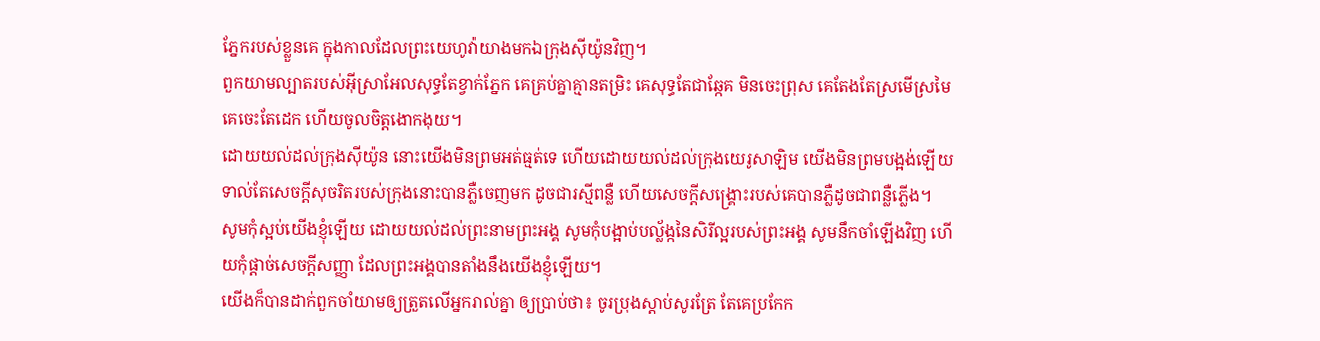ភ្នែករបស់ខ្លួនគេ ក្នុងកាលដែលព្រះយេហូវ៉ាយាងមកឯក្រុងស៊ីយ៉ូនវិញ។
ពួកយាមល្បាតរបស់អ៊ីស្រាអែលសុទ្ធតែខ្វាក់ភ្នែក គេគ្រប់គ្នាគ្មានតម្រិះ គេសុទ្ធតែជាឆ្កែគ មិនចេះព្រុស គេតែងតែស្រមើស្រមៃ គេចេះតែដេក ហើយចូលចិត្តងោកងុយ។
ដោយយល់ដល់ក្រុងស៊ីយ៉ូន នោះយើងមិនព្រមអត់ធ្មត់ទេ ហើយដោយយល់ដល់ក្រុងយេរូសាឡិម យើងមិនព្រមបង្អង់ឡើយ ទាល់តែសេចក្ដីសុចរិតរបស់ក្រុងនោះបានភ្លឺចេញមក ដូចជារស្មីពន្លឺ ហើយសេចក្ដីសង្គ្រោះរបស់គេបានភ្លឺដូចជាពន្លឺភ្លើង។
សូមកុំស្អប់យើងខ្ញុំឡើយ ដោយយល់ដល់ព្រះនាមព្រះអង្គ សូមកុំបង្អាប់បល្ល័ង្កនៃសិរីល្អរបស់ព្រះអង្គ សូមនឹកចាំឡើងវិញ ហើយកុំផ្តាច់សេចក្ដីសញ្ញា ដែលព្រះអង្គបានតាំងនឹងយើងខ្ញុំឡើយ។
យើងក៏បានដាក់ពួកចាំយាមឲ្យត្រួតលើអ្នករាល់គ្នា ឲ្យប្រាប់ថា៖ ចូរប្រុងស្តាប់សូរត្រែ តែគេប្រកែក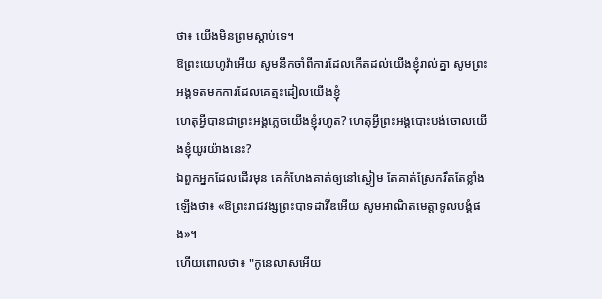ថា៖ យើងមិនព្រមស្តាប់ទេ។
ឱព្រះយេហូវ៉ាអើយ សូមនឹកចាំពីការដែលកើតដល់យើងខ្ញុំរាល់គ្នា សូមព្រះអង្គទតមកការដែលគេត្មះដៀលយើងខ្ញុំ
ហេតុអ្វីបានជាព្រះអង្គភ្លេចយើងខ្ញុំរហូត? ហេតុអ្វីព្រះអង្គបោះបង់ចោលយើងខ្ញុំយូរយ៉ាងនេះ?
ឯពួកអ្នកដែលដើរមុន គេកំហែងគាត់ឲ្យនៅស្ងៀម តែគាត់ស្រែករឹតតែខ្លាំងឡើងថា៖ «ឱព្រះរាជវង្សព្រះបាទដាវីឌអើយ សូមអាណិតមេត្តាទូលបង្គំផង»។
ហើយពោលថា៖ "កូនេលាសអើយ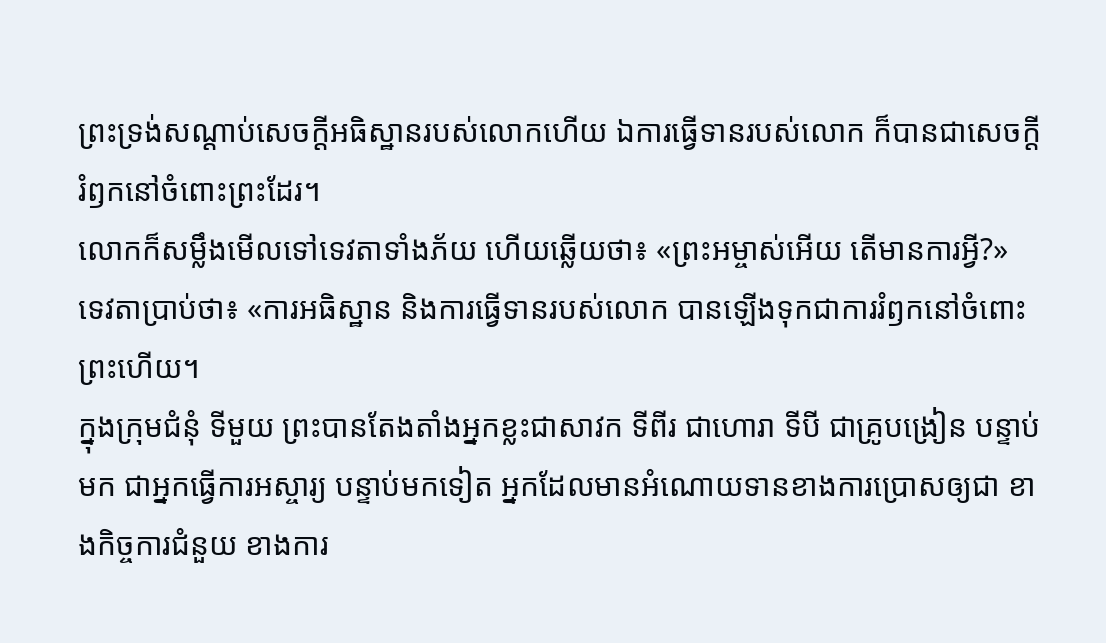ព្រះទ្រង់សណ្ដាប់សេចក្ដីអធិស្ឋានរបស់លោកហើយ ឯការធ្វើទានរបស់លោក ក៏បានជាសេចក្ដីរំឭកនៅចំពោះព្រះដែរ។
លោកក៏សម្លឹងមើលទៅទេវតាទាំងភ័យ ហើយឆ្លើយថា៖ «ព្រះអម្ចាស់អើយ តើមានការអ្វី?» ទេវតាប្រាប់ថា៖ «ការអធិស្ឋាន និងការធ្វើទានរបស់លោក បានឡើងទុកជាការរំឭកនៅចំពោះព្រះហើយ។
ក្នុងក្រុមជំនុំ ទីមួយ ព្រះបានតែងតាំងអ្នកខ្លះជាសាវក ទីពីរ ជាហោរា ទីបី ជាគ្រូបង្រៀន បន្ទាប់មក ជាអ្នកធ្វើការអស្ចារ្យ បន្ទាប់មកទៀត អ្នកដែលមានអំណោយទានខាងការប្រោសឲ្យជា ខាងកិច្ចការជំនួយ ខាងការ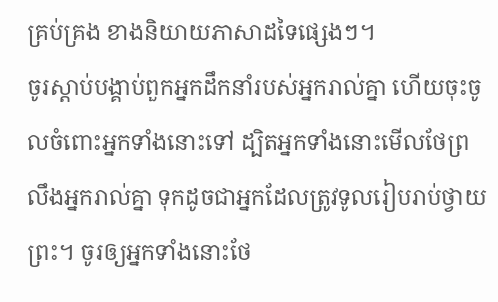គ្រប់គ្រង ខាងនិយាយភាសាដទៃផ្សេងៗ។
ចូរស្តាប់បង្គាប់ពួកអ្នកដឹកនាំរបស់អ្នករាល់គ្នា ហើយចុះចូលចំពោះអ្នកទាំងនោះទៅ ដ្បិតអ្នកទាំងនោះមើលថែព្រលឹងអ្នករាល់គ្នា ទុកដូចជាអ្នកដែលត្រូវទូលរៀបរាប់ថ្វាយព្រះ។ ចូរឲ្យអ្នកទាំងនោះថែ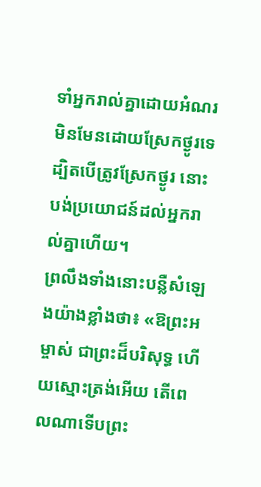ទាំអ្នករាល់គ្នាដោយអំណរ មិនមែនដោយស្រែកថ្ងូរទេ ដ្បិតបើត្រូវស្រែកថ្ងូរ នោះបង់ប្រយោជន៍ដល់អ្នករាល់គ្នាហើយ។
ព្រលឹងទាំងនោះបន្លឺសំឡេងយ៉ាងខ្លាំងថា៖ «ឱព្រះអម្ចាស់ ជាព្រះដ៏បរិសុទ្ធ ហើយស្មោះត្រង់អើយ តើពេលណាទើបព្រះ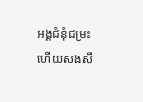អង្គជំនុំជម្រះ ហើយសងសឹ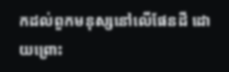កដល់ពួកមនុស្សនៅលើផែនដី ដោយព្រោះ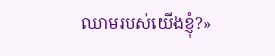ឈាមរបស់យើងខ្ញុំ?»